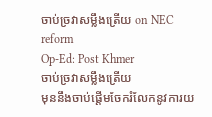ចាប់ច្រវាសម្លឹងត្រើយ on NEC reform
Op-Ed: Post Khmer
ចាប់ច្រវាសម្លឹងត្រើយ
មុននឹងចាប់ផ្តើមចែករំលែកនូវការយ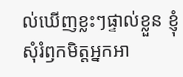ល់ឃើញខ្លះៗផ្ទាល់ខ្លួន ខ្ញុំសុំរំឭកមិត្តអ្នកអា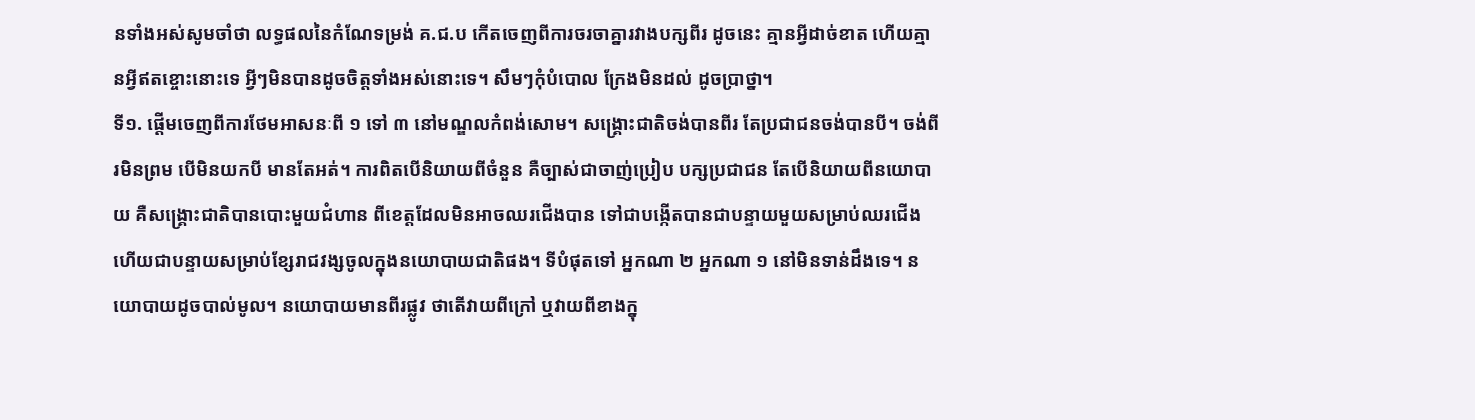នទាំងអស់សូមចាំថា លទ្ធផលនៃកំណែទម្រង់ គ.ជ.ប កើតចេញពីការចរចាគ្នារវាងបក្សពីរ ដូចនេះ គ្មានអ្វីដាច់ខាត ហើយគ្មានអ្វីឥតខ្ចោះនោះទេ អ្វីៗមិនបានដូចចិត្តទាំងអស់នោះទេ។ សឹមៗកុំបំបោល ក្រែងមិនដល់ ដូចប្រាថ្នា។
ទី១. ផ្តើមចេញពីការថែមអាសនៈពី ១ ទៅ ៣ នៅមណ្ឌលកំពង់សោម។ សង្គ្រោះជាតិចង់បានពីរ តែប្រជាជនចង់បានបី។ ចង់ពីរមិនព្រម បើមិនយកបី មានតែអត់។ ការពិតបើនិយាយពីចំនួន គឺច្បាស់ជាចាញ់ប្រៀប បក្សប្រជាជន តែបើនិយាយពីនយោបាយ គឺសង្គ្រោះជាតិបានបោះមួយជំហាន ពីខេត្តដែលមិនអាចឈរជើងបាន ទៅជាបង្កើតបានជាបន្ទាយមួយសម្រាប់ឈរជើងហើយជាបន្ទាយសម្រាប់ខ្សែរាជវង្សចូលក្នុងនយោបាយជាតិផង។ ទីបំផុតទៅ អ្នកណា ២ អ្នកណា ១ នៅមិនទាន់ដឹងទេ។ នយោបាយដូចបាល់មូល។ នយោបាយមានពីរផ្លូវ ថាតើវាយពីក្រៅ ឬវាយពីខាងក្នុ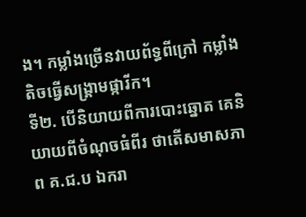ង។ កម្លាំងច្រើនវាយព័ទ្ធពីក្រៅ កម្លាំងតិចធ្វើសង្គ្រាមផ្ការីក។
ទី២. បើនិយាយពីការបោះឆ្នោត គេនិយាយពីចំណុចធំពីរ ថាតើសមាសភាព គ.ជ.ប ឯករា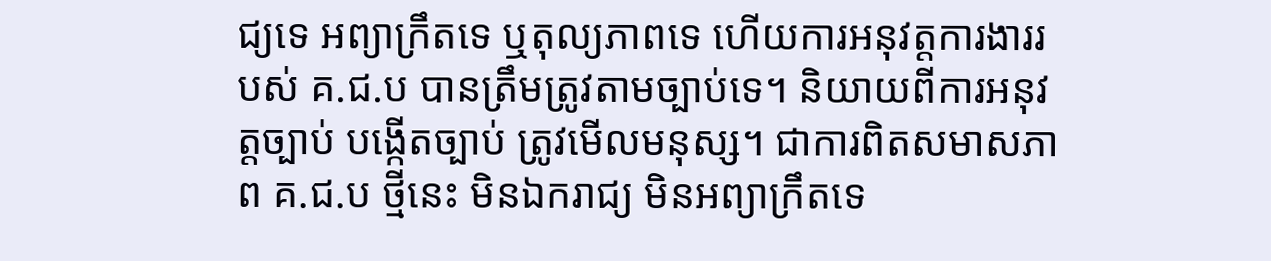ជ្យទេ អព្យាក្រឹតទេ ឬតុល្យភាពទេ ហើយការអនុវត្តការងាររបស់ គ.ជ.ប បានត្រឹមត្រូវតាមច្បាប់ទេ។ និយាយពីការអនុវត្តច្បាប់ បង្កើតច្បាប់ ត្រូវមើលមនុស្ស។ ជាការពិតសមាសភាព គ.ជ.ប ថ្មីនេះ មិនឯករាជ្យ មិនអព្យាក្រឹតទេ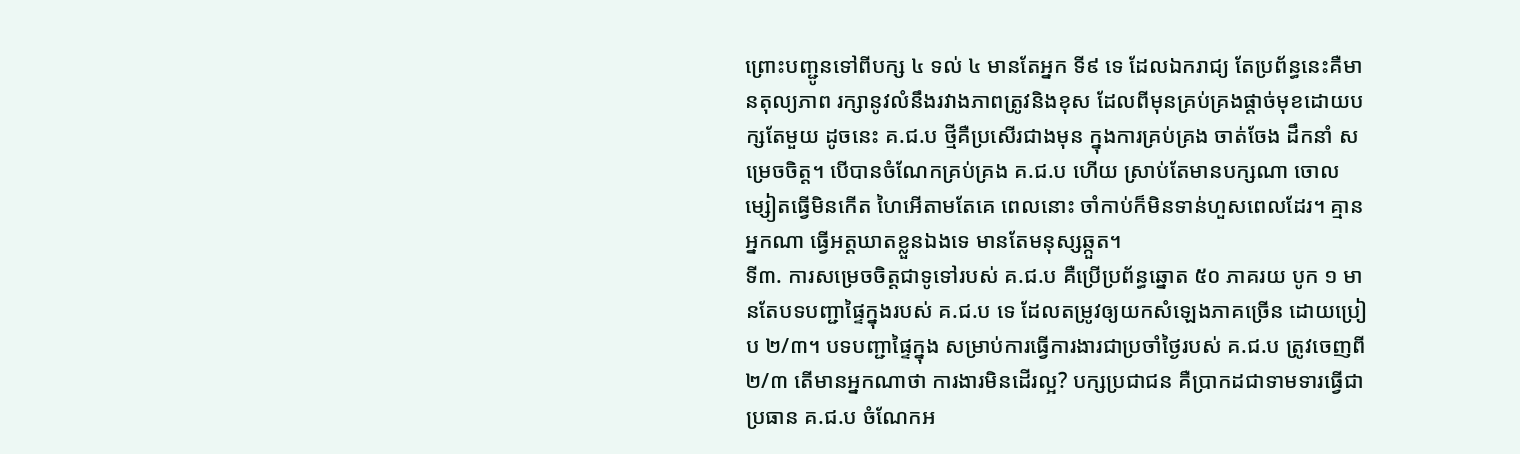ព្រោះបញ្ជូនទៅពីបក្ស ៤ ទល់ ៤ មានតែអ្នក ទី៩ ទេ ដែលឯករាជ្យ តែប្រព័ន្ធនេះគឺមានតុល្យភាព រក្សានូវលំនឹងរវាងភាពត្រូវនិងខុស ដែលពីមុនគ្រប់គ្រងផ្តាច់មុខដោយបក្សតែមួយ ដូចនេះ គ.ជ.ប ថ្មីគឺប្រសើរជាងមុន ក្នុងការគ្រប់គ្រង ចាត់ចែង ដឹកនាំ សម្រេចចិត្ត។ បើបានចំណែកគ្រប់គ្រង គ.ជ.ប ហើយ ស្រាប់តែមានបក្សណា ចោលម្សៀតធ្វើមិនកើត ហៃអើតាមតែគេ ពេលនោះ ចាំកាប់ក៏មិនទាន់ហួសពេលដែរ។ គ្មានអ្នកណា ធ្វើអត្តឃាតខ្លួនឯងទេ មានតែមនុស្សឆ្កួត។
ទី៣. ការសម្រេចចិត្តជាទូទៅរបស់ គ.ជ.ប គឺប្រើប្រព័ន្ធឆ្នោត ៥០ ភាគរយ បូក ១ មានតែបទបញ្ជាផ្ទៃក្នុងរបស់ គ.ជ.ប ទេ ដែលតម្រូវឲ្យយកសំឡេងភាគច្រើន ដោយប្រៀប ២/៣។ បទបញ្ជាផ្ទៃក្នុង សម្រាប់ការធ្វើការងារជាប្រចាំថ្ងៃរបស់ គ.ជ.ប ត្រូវចេញពី ២/៣ តើមានអ្នកណាថា ការងារមិនដើរល្អ? បក្សប្រជាជន គឺប្រាកដជាទាមទារធ្វើជាប្រធាន គ.ជ.ប ចំណែកអ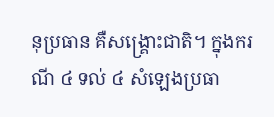នុប្រធាន គឺសង្គ្រោះជាតិ។ ក្នុងករណី ៤ ទល់ ៤ សំឡេងប្រធា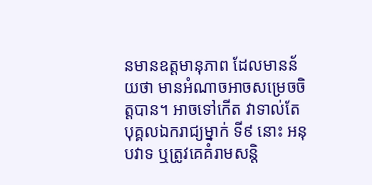នមានឧត្តមានុភាព ដែលមានន័យថា មានអំណាចអាចសម្រេចចិត្តបាន។ អាចទៅកើត វាទាល់តែបុគ្គលឯករាជ្យម្នាក់ ទី៩ នោះ អនុបវាទ ឬត្រូវគេគំរាមសន្តិ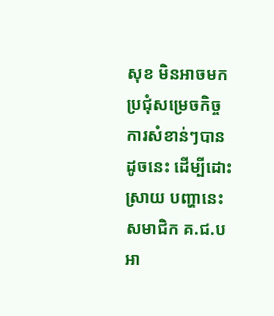សុខ មិនអាចមកប្រជុំសម្រេចកិច្ចការសំខាន់ៗបាន ដូចនេះ ដើម្បីដោះស្រាយ បញ្ហានេះ សមាជិក គ.ជ.ប អា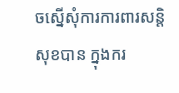ចស្នើសុំការការពារសន្តិសុខបាន ក្នុងករ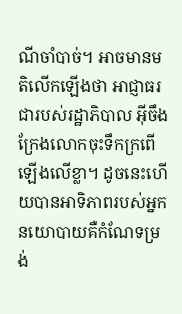ណីចាំបាច់។ អាចមានមតិលើកឡើងថា អាជ្ញាធរជារបស់រដ្ឋាភិបាល អ៊ីចឹងក្រែងលោកចុះទឹកក្រពើឡើងលើខ្លា។ ដូចនេះហើយបានអាទិភាពរបស់អ្នកនយោបាយគឺកំណែទម្រង់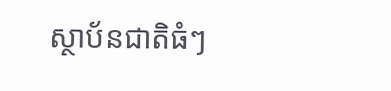ស្ថាប័នជាតិធំៗ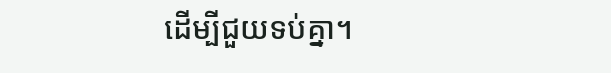ដើម្បីជួយទប់គ្នា។